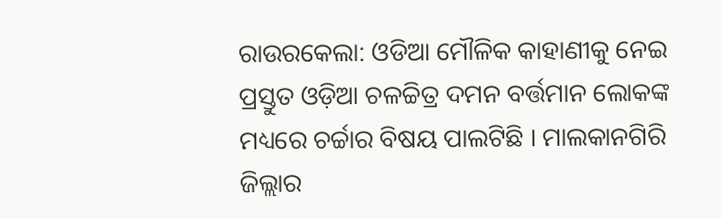ରାଉରକେଲା: ଓଡିଆ ମୌଳିକ କାହାଣୀକୁ ନେଇ ପ୍ରସ୍ତୁତ ଓଡ଼ିଆ ଚଳଚ୍ଚିତ୍ର ଦମନ ବର୍ତ୍ତମାନ ଲୋକଙ୍କ ମଧ୍ୟରେ ଚର୍ଚ୍ଚାର ବିଷୟ ପାଲଟିଛି । ମାଲକାନଗିରି ଜିଲ୍ଲାର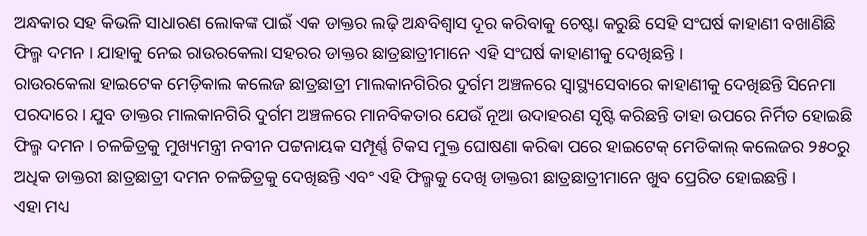ଅନ୍ଧକାର ସହ କିଭଳି ସାଧାରଣ ଲୋକଙ୍କ ପାଇଁ ଏକ ଡାକ୍ତର ଲଢ଼ି ଅନ୍ଧବିଶ୍ୱାସ ଦୂର କରିବାକୁ ଚେଷ୍ଟା କରୁଛି ସେହି ସଂଘର୍ଷ କାହାଣୀ ବଖାଣିଛି ଫିଲ୍ମ ଦମନ । ଯାହାକୁ ନେଇ ରାଉରକେଲା ସହରର ଡାକ୍ତର ଛାତ୍ରଛାତ୍ରୀମାନେ ଏହି ସଂଘର୍ଷ କାହାଣୀକୁ ଦେଖିଛନ୍ତି ।
ରାଉରକେଲା ହାଇଟେକ ମେଡ଼ିକାଲ କଲେଜ ଛାତ୍ରଛାତ୍ରୀ ମାଲକାନଗିରିର ଦୁର୍ଗମ ଅଞ୍ଚଳରେ ସ୍ୱାସ୍ଥ୍ୟସେବାରେ କାହାଣୀକୁ ଦେଖିଛନ୍ତି ସିନେମା ପରଦାରେ । ଯୁବ ଡାକ୍ତର ମାଲକାନଗିରି ଦୁର୍ଗମ ଅଞ୍ଚଳରେ ମାନବିକତାର ଯେଉଁ ନୂଆ ଉଦାହରଣ ସୃଷ୍ଟି କରିଛନ୍ତି ତାହା ଉପରେ ନିର୍ମିତ ହୋଇଛି ଫିଲ୍ମ ଦମନ । ଚଳଚ୍ଚିତ୍ରକୁ ମୁଖ୍ୟମନ୍ତ୍ରୀ ନବୀନ ପଟ୍ଟନାୟକ ସମ୍ପୂର୍ଣ୍ଣ ଟିକସ ମୁକ୍ତ ଘୋଷଣା କରିଵା ପରେ ହାଇଟେକ୍ ମେଡିକାଲ୍ କଲେଜର ୨୫୦ରୁ ଅଧିକ ଡାକ୍ତରୀ ଛାତ୍ରଛାତ୍ରୀ ଦମନ ଚଳଚ୍ଚିତ୍ରକୁ ଦେଖିଛନ୍ତି ଏବଂ ଏହି ଫିଲ୍ମକୁ ଦେଖି ଡାକ୍ତରୀ ଛାତ୍ରଛାତ୍ରୀମାନେ ଖୁବ ପ୍ରେରିତ ହୋଇଛନ୍ତି ।
ଏହା ମଧ୍ୟ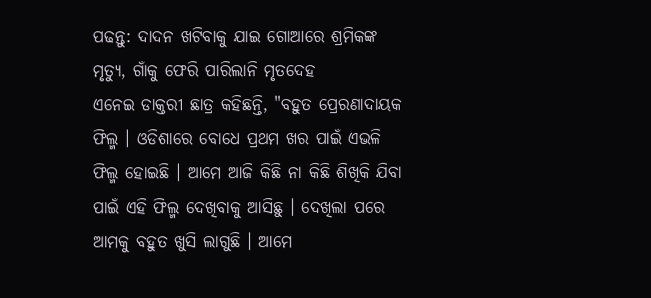ପଢନ୍ତୁ: ଦାଦନ ଖଟିବାକୁ ଯାଇ ଗୋଆରେ ଶ୍ରମିକଙ୍କ ମୃତ୍ୟୁ, ଗାଁକୁ ଫେରି ପାରିଲାନି ମୃତଦେହ
ଏନେଇ ଡାକ୍ତରୀ ଛାତ୍ର କହିଛନ୍ତି, "ବହୁତ ପ୍ରେରଣାଦାୟକ ଫିଲ୍ମ । ଓଡିଶାରେ ବୋଧେ ପ୍ରଥମ ଖର ପାଇଁ ଏଭଳି ଫିଲ୍ମ ହୋଇଛି । ଆମେ ଆଜି କିଛି ନା କିଛି ଶିଖିକି ଯିବା ପାଇଁ ଏହି ଫିଲ୍ମ ଦେଖିବାକୁ ଆସିଛୁ । ଦେଖିଲା ପରେ ଆମକୁ ବହୁତ ଖୁସି ଲାଗୁଛି । ଆମେ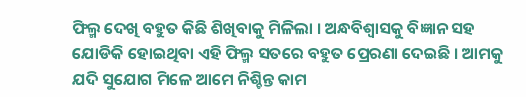ଫିଲ୍ମ ଦେଖି ବହୁତ କିଛି ଶିଖିବାକୁ ମିଳିଲା । ଅନ୍ଧବିଶ୍ବାସକୁ ବିଜ୍ଞାନ ସହ ଯୋଡିକି ହୋଇଥିବା ଏହି ଫିଲ୍ମ ସତରେ ବହୁତ ପ୍ରେରଣା ଦେଇଛି । ଆମକୁ ଯଦି ସୁଯୋଗ ମିଳେ ଆମେ ନିଶ୍ଚିନ୍ତ କାମ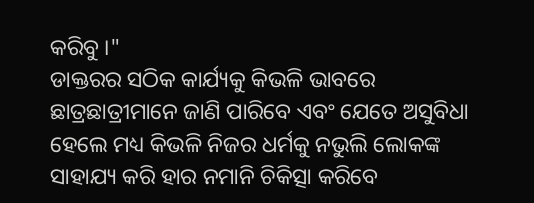କରିବୁ ।"
ଡାକ୍ତରର ସଠିକ କାର୍ଯ୍ୟକୁ କିଭଳି ଭାବରେ ଛାତ୍ରଛାତ୍ରୀମାନେ ଜାଣି ପାରିବେ ଏବଂ ଯେତେ ଅସୁବିଧା ହେଲେ ମଧ୍ୟ କିଭଳି ନିଜର ଧର୍ମକୁ ନଭୁଲି ଲୋକଙ୍କ ସାହାଯ୍ୟ କରି ହାର ନମାନି ଚିକିତ୍ସା କରିବେ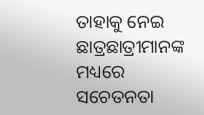ତାହାକୁ ନେଇ ଛାତ୍ରଛାତ୍ରୀମାନଙ୍କ ମଧ୍ୟରେ ସଚେତନତା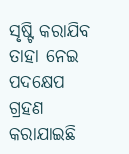ସୃଷ୍ଟି କରାଯିବ ତାହା ନେଇ ପଦକ୍ଷେପ ଗ୍ରହଣ କରାଯାଇଛି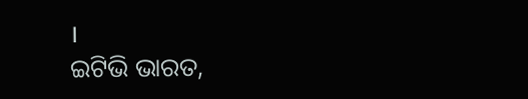।
ଇଟିଭି ଭାରତ,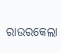ରାଉରକେଲା